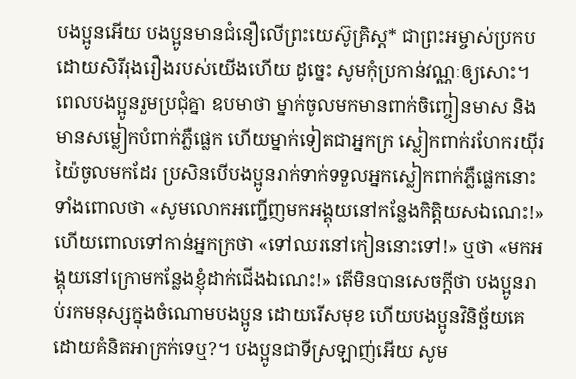បងប្អូនអើយ បងប្អូនមានជំនឿលើព្រះយេស៊ូគ្រិស្ត* ជាព្រះអម្ចាស់ប្រកបដោយសិរីរុងរឿងរបស់យើងហើយ ដូច្នេះ សូមកុំប្រកាន់វណ្ណៈឲ្យសោះ។ ពេលបងប្អូនរួមប្រជុំគ្នា ឧបមាថា ម្នាក់ចូលមកមានពាក់ចិញ្ចៀនមាស និងមានសម្លៀកបំពាក់ភ្លឺផ្លេក ហើយម្នាក់ទៀតជាអ្នកក្រ ស្លៀកពាក់រហែករយ៉ីរយ៉ៃចូលមកដែរ ប្រសិនបើបងប្អូនរាក់ទាក់ទទួលអ្នកស្លៀកពាក់ភ្លឺផ្លេកនោះ ទាំងពោលថា «សូមលោកអញ្ជើញមកអង្គុយនៅកន្លែងកិត្តិយសឯណេះ!» ហើយពោលទៅកាន់អ្នកក្រថា «ទៅឈរនៅកៀននោះទៅ!» ឬថា «មកអង្គុយនៅក្រោមកន្លែងខ្ញុំដាក់ជើងឯណេះ!» តើមិនបានសេចក្ដីថា បងប្អូនរាប់រកមនុស្សក្នុងចំណោមបងប្អូន ដោយរើសមុខ ហើយបងប្អូនវិនិច្ឆ័យគេដោយគំនិតអាក្រក់ទេឬ?។ បងប្អូនជាទីស្រឡាញ់អើយ សូម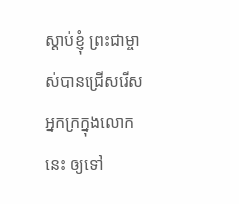ស្ដាប់ខ្ញុំ ព្រះជាម្ចាស់បានជ្រើសរើសអ្នកក្រក្នុងលោកនេះ ឲ្យទៅ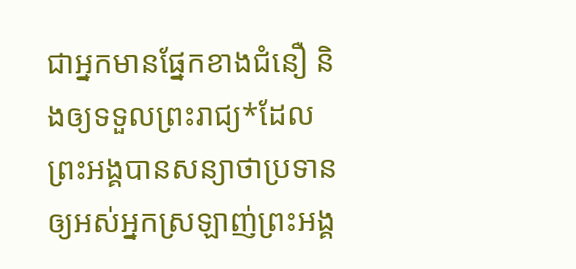ជាអ្នកមានផ្នែកខាងជំនឿ និងឲ្យទទួលព្រះរាជ្យ*ដែលព្រះអង្គបានសន្យាថាប្រទានឲ្យអស់អ្នកស្រឡាញ់ព្រះអង្គ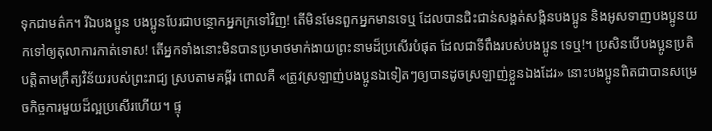ទុកជាមត៌ក។ រីឯបងប្អូន បងប្អូនបែរជាបន្ថោកអ្នកក្រទៅវិញ! តើមិនមែនពួកអ្នកមានទេឬ ដែលបានជិះជាន់សង្កត់សង្កិនបងប្អូន និងអូសទាញបងប្អូនយកទៅឲ្យតុលាការកាត់ទោស! តើអ្នកទាំងនោះមិនបានប្រមាថមាក់ងាយព្រះនាមដ៏ប្រសើរបំផុត ដែលជាទីពឹងរបស់បងប្អូន ទេឬ!។ ប្រសិនបើបងប្អូនប្រតិបត្តិតាមក្រឹត្យវិន័យរបស់ព្រះរាជ្យ ស្របតាមគម្ពីរ ពោលគឺ «ត្រូវស្រឡាញ់បងប្អូនឯទៀតៗឲ្យបានដូចស្រឡាញ់ខ្លួនឯងដែរ» នោះបងប្អូនពិតជាបានសម្រេចកិច្ចការមួយដ៏ល្អប្រសើរហើយ។ ផ្ទុ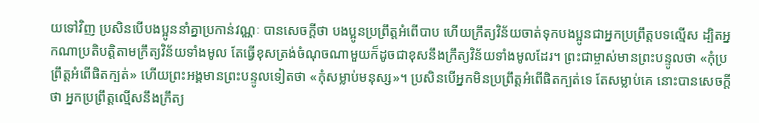យទៅវិញ ប្រសិនបើបងប្អូននាំគ្នាប្រកាន់វណ្ណៈ បានសេចក្ដីថា បងប្អូនប្រព្រឹត្តអំពើបាប ហើយក្រឹត្យវិន័យចាត់ទុកបងប្អូនជាអ្នកប្រព្រឹត្តបទល្មើស ដ្បិតអ្នកណាប្រតិបត្តិតាមក្រឹត្យវិន័យទាំងមូល តែធ្វើខុសត្រង់ចំណុចណាមួយក៏ដូចជាខុសនឹងក្រឹត្យវិន័យទាំងមូលដែរ។ ព្រះជាម្ចាស់មានព្រះបន្ទូលថា «កុំប្រព្រឹត្តអំពើផិតក្បត់» ហើយព្រះអង្គមានព្រះបន្ទូលទៀតថា «កុំសម្លាប់មនុស្ស»។ ប្រសិនបើអ្នកមិនប្រព្រឹត្តអំពើផិតក្បត់ទេ តែសម្លាប់គេ នោះបានសេចក្ដីថា អ្នកប្រព្រឹត្តល្មើសនឹងក្រឹត្យ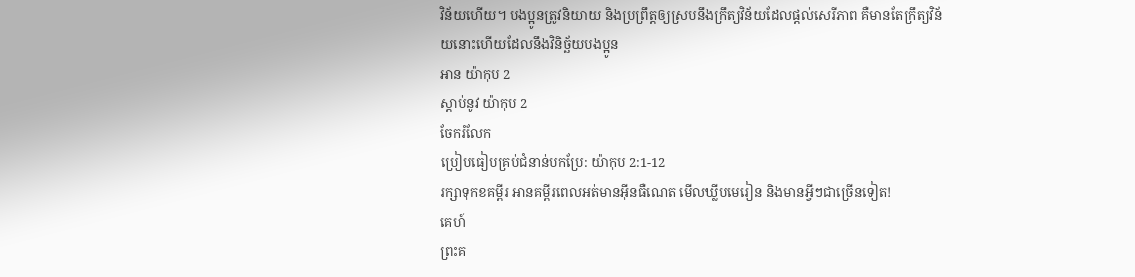វិន័យហើយ។ បងប្អូនត្រូវនិយាយ និងប្រព្រឹត្តឲ្យស្របនឹងក្រឹត្យវិន័យដែលផ្ដល់សេរីភាព គឺមានតែក្រឹត្យវិន័យនោះហើយដែលនឹងវិនិច្ឆ័យបងប្អូន
អាន យ៉ាកុប 2
ស្ដាប់នូវ យ៉ាកុប 2
ចែករំលែក
ប្រៀបធៀបគ្រប់ជំនាន់បកប្រែ: យ៉ាកុប 2:1-12
រក្សាទុកខគម្ពីរ អានគម្ពីរពេលអត់មានអ៊ីនធឺណេត មើលឃ្លីបមេរៀន និងមានអ្វីៗជាច្រើនទៀត!
គេហ៍
ព្រះគ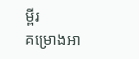ម្ពីរ
គម្រោងអា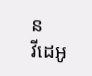ន
វីដេអូ